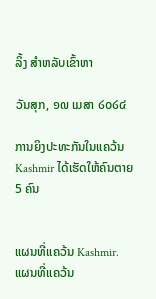ລິ້ງ ສຳຫລັບເຂົ້າຫາ

ວັນສຸກ, ໑໙ ເມສາ ໒໐໒໔

ການຍິງປະທະກັນໃນແຄວ້ນ Kashmir ໄດ້ເຮັດໃຫ້ຄົນຕາຍ 5 ຄົນ


ແຜນທີ່ແຄວ້ນ Kashmir.
ແຜນທີ່ແຄວ້ນ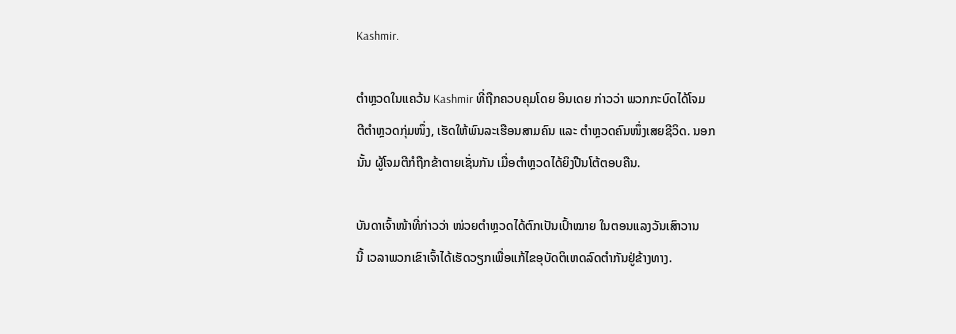Kashmir.

ຕຳຫຼວດໃນແຄວ້ນ Kashmir ທີ່ຖືກຄວບຄຸມໂດຍ ອິນເດຍ ກ່າວວ່າ ພວກກະບົດໄດ້ໂຈມ
ຕີຕຳຫຼວດກຸ່ມໜຶ່ງ, ເຮັດໃຫ້ພົນລະເຮືອນສາມຄົນ ແລະ ຕຳຫຼວດຄົນໜຶ່ງເສຍຊີວິດ. ນອກ
ນັ້ນ ຜູ້ໂຈມຕີກໍຖືກຂ້າຕາຍເຊັ່ນກັນ ເມື່ອຕຳຫຼວດໄດ້ຍິງປືນໂຕ້ຕອບຄືນ.

ບັນດາເຈົ້າໜ້າທີ່ກ່າວວ່າ ໜ່ວຍຕຳຫຼວດໄດ້ຕົກເປັນເປົ້າໝາຍ ໃນຕອນແລງວັນເສົາວານ
ນີ້ ເວລາພວກເຂົາເຈົ້າໄດ້ເຮັດວຽກເພື່ອແກ້ໄຂອຸບັດຕິເຫດລົດຕຳກັນຢູ່ຂ້າງທາງ.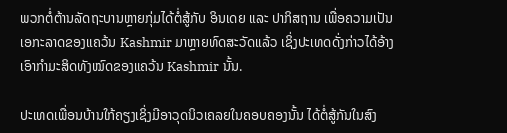ພວກຕໍ່ຕ້ານລັດຖະບານຫຼາຍກຸ່ມໄດ້ຕໍ່ສູ້ກັບ ອິນເດຍ ແລະ ປາກິສຖານ ເພື່ອຄວາມເປັນ
ເອກະລາດຂອງແຄວ້ນ Kashmir ມາຫຼາຍທົດສະວັດແລ້ວ ເຊິ່ງປະເທດດັ່ງກ່າວໄດ້ອ້າງ
ເອົາກຳມະສິດທັງໝົດຂອງແຄວ້ນ Kashmir ນັ້ນ.

ປະເທດເພື່ອນບ້ານໃກ້ຄຽງເຊິ່ງມີອາວຸດນິວເຄລຍໃນຄອບຄອງນັ້ນ ໄດ້ຕໍ່ສູ້ກັນໃນສົງ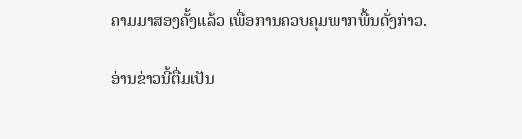ຄາມມາສອງຄັ້ງແລ້ວ ເພື່ອການຄວບຄຸມພາກພື້ນດັ່ງກ່າວ.

ອ່ານຂ່າວນີ້ຕື່ມເປັນ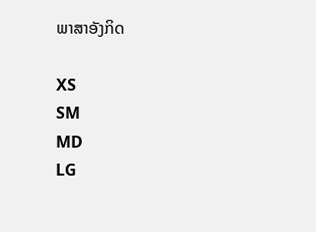ພາສາອັງກິດ

XS
SM
MD
LG